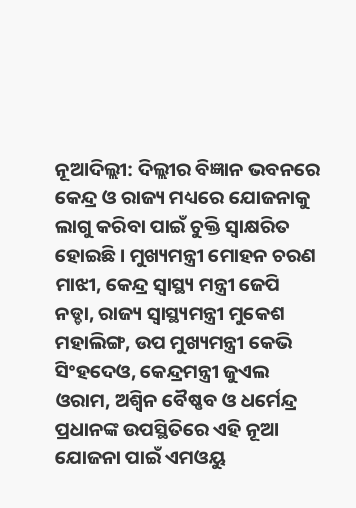ନୂଆଦିଲ୍ଲୀ: ଦିଲ୍ଲୀର ବିଜ୍ଞାନ ଭବନରେ କେନ୍ଦ୍ର ଓ ରାଜ୍ୟ ମଧ୍ୟରେ ଯୋଜନାକୁ ଲାଗୁ କରିବା ପାଇଁ ଚୁକ୍ତି ସ୍ୱାକ୍ଷରିତ ହୋଇଛି। ମୁଖ୍ୟମନ୍ତ୍ରୀ ମୋହନ ଚରଣ ମାଝୀ, କେନ୍ଦ୍ର ସ୍ୱାସ୍ଥ୍ୟ ମନ୍ତ୍ରୀ ଜେପି ନଡ୍ଡା, ରାଜ୍ୟ ସ୍ୱାସ୍ଥ୍ୟମନ୍ତ୍ରୀ ମୁକେଶ ମହାଲିଙ୍ଗ, ଉପ ମୁଖ୍ୟମନ୍ତ୍ରୀ କେଭି ସିଂହଦେଓ, କେନ୍ଦ୍ରମନ୍ତ୍ରୀ ଜୁଏଲ ଓରାମ, ଅଶ୍ୱିନ ବୈଷ୍ଣବ ଓ ଧର୍ମେନ୍ଦ୍ର ପ୍ରଧାନଙ୍କ ଉପସ୍ଥିତିରେ ଏହି ନୂଆ ଯୋଜନା ପାଇଁ ଏମଓୟୁ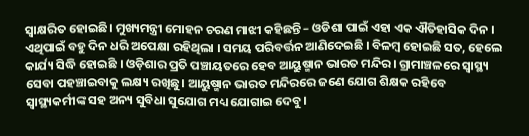ସ୍ୱାକ୍ଷରିତ ହୋଇଛି। ମୁଖ୍ୟମନ୍ତ୍ରୀ ମୋହନ ଚରଣ ମାଝୀ କହିଛନ୍ତି – ଓଡିଶା ପାଇଁ ଏହା ଏକ ଐତିହାସିକ ଦିନ । ଏଥିପାଇଁ ବହୁ ଦିନ ଧରି ଅପେକ୍ଷା ରହିଥିଲା । ସମୟ ପରିବର୍ତ୍ତନ ଆଣିଦେଇଛି । ବିଳମ୍ବ ହୋଇଛି ସତ, ହେଲେ କାର୍ଯ୍ୟ ସିଦ୍ଧି ହୋଇଛି । ଓଡ଼ିଶାର ପ୍ରତି ପଞ୍ଚାୟତରେ ହେବ ଆୟୁଷ୍ମାନ ଭାରତ ମନ୍ଦିର। ଗ୍ରାମାଞ୍ଚଳରେ ସ୍ୱାସ୍ଥ୍ୟ ସେବା ପହଞ୍ଚାଇବାକୁ ଲକ୍ଷ୍ୟ ରଖିଛୁ। ଆୟୁଷ୍ମାନ ଭାରତ ମନ୍ଦିରରେ ଜଣେ ଯୋଗ ଶିକ୍ଷକ ରହିବେ ସ୍ୱାସ୍ଥ୍ୟକର୍ମୀଙ୍କ ସହ ଅନ୍ୟ ସୁବିଧା ସୁଯୋଗ ମଧ୍ୟ ଯୋଗାଇ ଦେବୁ।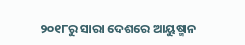୨୦୧୮ରୁ ସାରା ଦେଶରେ ଆୟୁଷ୍ମାନ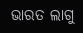ଭାରତ ଲାଗୁ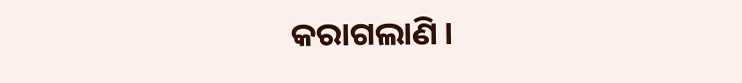କରାଗଲାଣି ।